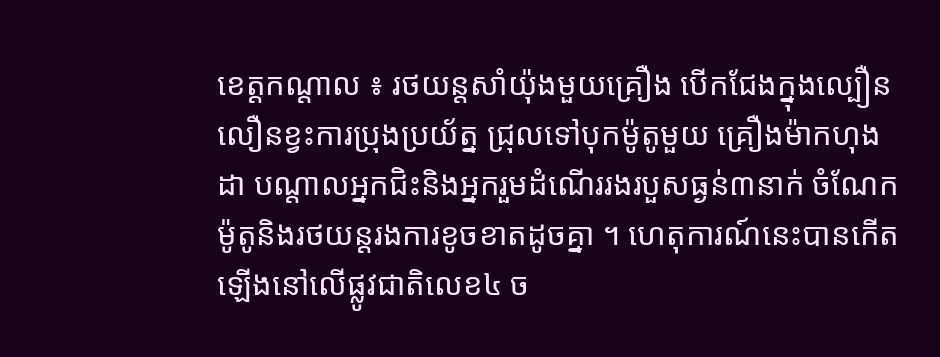ខេត្តកណ្តាល ៖ រថយន្តសាំយ៉ុងមួយគ្រឿង បើកជែងក្នុងល្បឿនលឿនខ្វះការប្រុងប្រយ័ត្ន ជ្រុលទៅបុកម៉ូតូមួយ គ្រឿងម៉ាកហុងដា បណ្តាលអ្នកជិះនិងអ្នករួមដំណើររងរបួសធ្ងន់៣នាក់ ចំណែកម៉ូតូនិងរថយន្តរងការខូចខាតដូចគ្នា ។ ហេតុការណ៍នេះបានកើតឡើងនៅលើផ្លូវជាតិលេខ៤ ច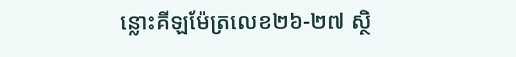ន្លោះគីឡម៉ែត្រលេខ២៦-២៧ ស្ថិ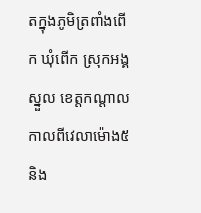តក្នុងភូមិត្រពាំងពើក ឃុំពើក ស្រុកអង្គស្នួល ខេត្តកណ្ដាល កាលពីវេលាម៉ោង៥និង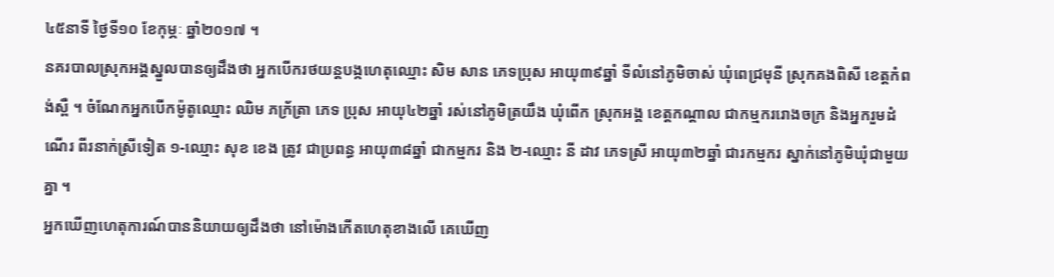៤៥នាទី ថ្ងៃទី១០ ខែកុម្ភៈ ឆ្នាំ២០១៧ ។
នគរបាលស្រុកអង្គស្នួលបានឲ្យដឹងថា អ្នកបើករថយន្តបង្កហេតុឈ្មោះ សិម សាន ភេទប្រុស អាយុ៣៩ឆ្នាំ ទីលំនៅភូមិចាស់ ឃុំពេជ្រមុនី ស្រុកគងពិសី ខេត្តកំពង់ស្ពឺ ។ ចំណែកអ្នកបើកម៉ូតូឈ្មោះ ឈិម ភក្រ័ត្រា ភេទ ប្រុស អាយុ៤២ឆ្នាំ រស់នៅភូមិត្រយឹង ឃុំពើក ស្រុកអង្គ ខេត្តកណ្តាល ជាកម្មកររោងចក្រ និងអ្នករួមដំណើរ ពីរនាក់ស្រីទៀត ១-ឈ្មោះ សុខ ខេង ត្រូវ ជាប្រពន្ធ អាយុ៣៨ឆ្នាំ ជាកម្មករ និង ២-ឈ្មោះ នី ដាវ ភេទស្រី អាយុ៣២ឆ្នាំ ជារកម្មករ ស្នាក់នៅភូមិឃុំជាមួយគ្នា ។
អ្នកឃើញហេតុការណ៍បាននិយាយឲ្យដឹងថា នៅម៉ោងកើតហេតុខាងលើ គេឃើញ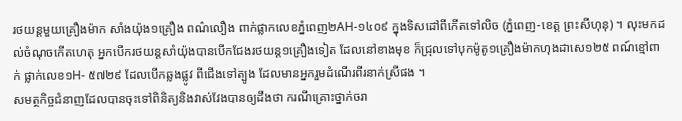រថយន្តមួយគ្រឿងម៉ាក សាំងយ៉ុង១គ្រឿង ពណ៌លឿង ពាក់ផ្លាកលេខភ្នំពេញ២AH-១៤០៩ ក្នុងទិសដៅពីកើតទៅលិច (ភ្នំពេញ-ខេត្ត ព្រះសីហុនុ) ។ លុះមកដល់ចំណុចកើតហេតុ អ្នកបើករថយន្តសាំយ៉ុងបានបើកជែងរថយន្ត១គ្រឿងទៀត ដែលនៅខាងមុខ ក៏ជ្រុលទៅបុកម៉ូតូ១គ្រឿងម៉ាកហុងដាសេ១២៥ ពណ៍ខ្មៅពាក់ ផ្លាក់លេខ១H- ៥៧២៩ ដែលបើកឆ្លងផ្លូវ ពីជើងទៅត្បូង ដែលមានអ្នករួមដំណើរពីរនាក់ស្រីផង ។
សមត្ថកិច្ចជំនាញដែលបានចុះទៅពិនិត្យនិងវាស់វែងបានឲ្យដឹងថា ករណីគ្រោះថ្នាក់ចរា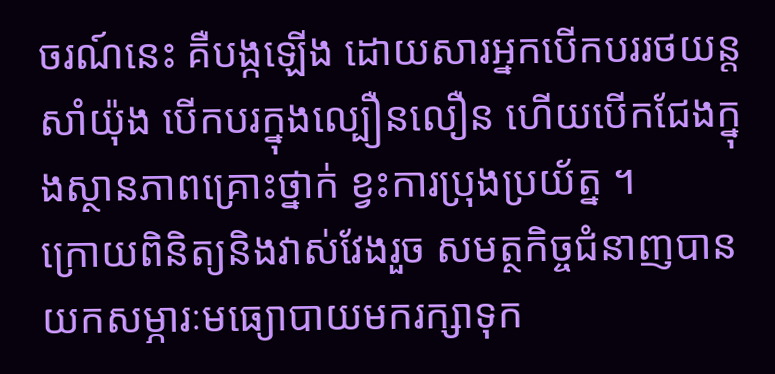ចរណ៍នេះ គឺបង្កឡើង ដោយសារអ្នកបើកបររថយន្តសាំយ៉ុង បើកបរក្នុងល្បឿនលឿន ហើយបើកជែងក្នុងស្ថានភាពគ្រោះថ្នាក់ ខ្វះការប្រុងប្រយ័ត្ន ។
ក្រោយពិនិត្យនិងវាស់វែងរួច សមត្ថកិច្ចជំនាញបានយកសម្ភារៈមធ្យោបាយមករក្សាទុក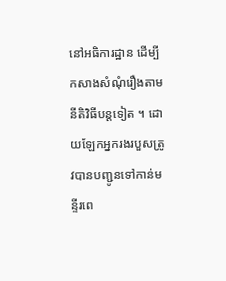នៅអធិការដ្ឋាន ដើម្បី កសាងសំណុំរឿងតាមនីតិវិធីបន្តទៀត ។ ដោយឡែកអ្នករងរបួសត្រូវបានបញ្ជូនទៅកាន់មន្ទីរពេ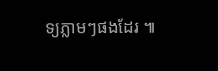ទ្យភ្លាមៗផងដែរ ៕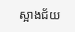ស្អាងជ័យ